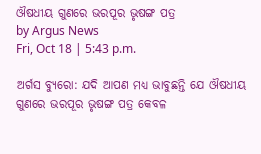ଔଷଧୀୟ ଗୁଣରେ ଭରପୂର ଭୃଷଙ୍ଗ ପତ୍ର
by Argus News
Fri, Oct 18 | 5:43 p.m.

ଅର୍ଗସ ବ୍ୟୁରୋ: ଯଦି ଆପଣ ମଧ୍ୟ ଭାବୁଛନ୍ତି ଯେ ଔଷଧୀୟ ଗୁଣରେ ଭରପୂର ଭୃଷଙ୍ଗ ପତ୍ର କେବଳ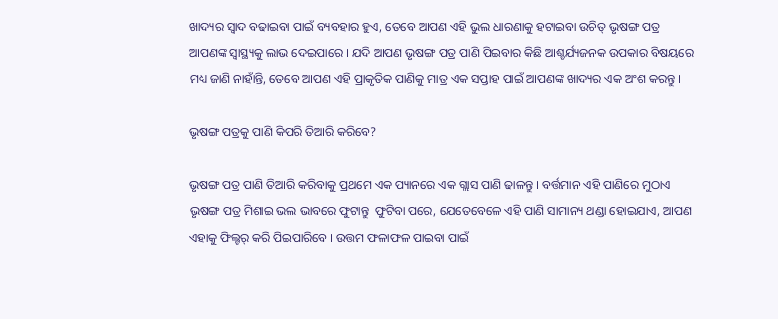ଖାଦ୍ୟର ସ୍ୱାଦ ବଢାଇବା ପାଇଁ ବ୍ୟବହାର ହୁଏ, ତେବେ ଆପଣ ଏହି ଭୁଲ ଧାରଣାକୁ ହଟାଇବା ଉଚିତ୍ ଭୃଷଙ୍ଗ ପତ୍ର ଆପଣଙ୍କ ସ୍ୱାସ୍ଥ୍ୟକୁ ଲାଭ ଦେଇପାରେ । ଯଦି ଆପଣ ଭୃଷଙ୍ଗ ପତ୍ର ପାଣି ପିଇବାର କିଛି ଆଶ୍ଚର୍ଯ୍ୟଜନକ ଉପକାର ବିଷୟରେ ମଧ୍ୟ ଜାଣି ନାହାଁନ୍ତି, ତେବେ ଆପଣ ଏହି ପ୍ରାକୃତିକ ପାଣିକୁ ମାତ୍ର ଏକ ସପ୍ତାହ ପାଇଁ ଆପଣଙ୍କ ଖାଦ୍ୟର ଏକ ଅଂଶ କରନ୍ତୁ ।

ଭୃଷଙ୍ଗ ପତ୍ରକୁ ପାଣି କିପରି ତିଆରି କରିବେ?

ଭୃଷଙ୍ଗ ପତ୍ର ପାଣି ତିଆରି କରିବାକୁ ପ୍ରଥମେ ଏକ ପ୍ୟାନରେ ଏକ ଗ୍ଲାସ ପାଣି ଢାଳନ୍ତୁ । ବର୍ତ୍ତମାନ ଏହି ପାଣିରେ ମୁଠାଏ ଭୃଷଙ୍ଗ ପତ୍ର ମିଶାଇ ଭଲ ଭାବରେ ଫୁଟାନ୍ତୁ  ଫୁଟିବା ପରେ, ଯେତେବେଳେ ଏହି ପାଣି ସାମାନ୍ୟ ଥଣ୍ଡା ହୋଇଯାଏ, ଆପଣ ଏହାକୁ ଫିଲ୍ଟର୍ କରି ପିଇପାରିବେ । ଉତ୍ତମ ଫଳାଫଳ ପାଇବା ପାଇଁ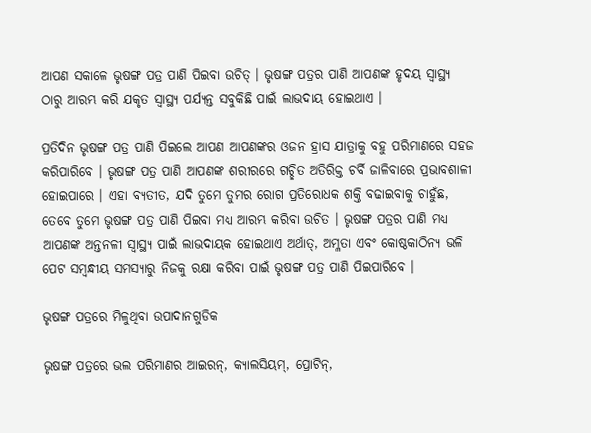ଆପଣ ସକାଳେ ଭୃଷଙ୍ଗ ପତ୍ର ପାଣି ପିଇବା ଉଚିତ୍ । ଭୃଷଙ୍ଗ ପତ୍ରର ପାଣି ଆପଣଙ୍କ ହୃଦୟ ସ୍ୱାସ୍ଥ୍ୟ ଠାରୁ ଆରମ୍ଭ କରି ଯକୃତ ସ୍ୱାସ୍ଥ୍ୟ ପର୍ଯ୍ୟନ୍ତ ସବୁକିଛି ପାଇଁ ଲାଭଦାୟ ହୋଇଥାଏ ।

ପ୍ରତିଦିନ ଭୃଷଙ୍ଗ ପତ୍ର ପାଣି ପିଇଲେ ଆପଣ ଆପଣଙ୍କର ଓଜନ ହ୍ରାସ ଯାତ୍ରାକୁ ବହୁ ପରିମାଣରେ ସହଜ କରିପାରିବେ । ଭୃଷଙ୍ଗ ପତ୍ର ପାଣି ଆପଣଙ୍କ ଶରୀରରେ ଗଚ୍ଛିତ ଅତିରିକ୍ତ ଚର୍ବି ଜାଳିବାରେ ପ୍ରଭାବଶାଳୀ ହୋଇପାରେ । ଏହା ବ୍ୟତୀତ, ଯଦି ତୁମେ ତୁମର ରୋଗ ପ୍ରତିରୋଧକ ଶକ୍ତି ବଢାଇବାକୁ ଚାହୁଁଛ, ତେବେ ତୁମେ ଭୃଷଙ୍ଗ ପତ୍ର ପାଣି ପିଇବା ମଧ୍ୟ ଆରମ୍ଭ କରିବା ଉଚିତ । ଭୃଷଙ୍ଗ ପତ୍ରର ପାଣି ମଧ୍ୟ ଆପଣଙ୍କ ଅନ୍ତନଳୀ ସ୍ୱାସ୍ଥ୍ୟ ପାଇଁ ଲାଭଦାୟକ ହୋଇଥାଏ ଅର୍ଥାତ୍, ଅମ୍ଳତା ଏବଂ କୋଷ୍ଠକାଠିନ୍ୟ ଭଳି ପେଟ ସମ୍ବନ୍ଧୀୟ ସମସ୍ୟାରୁ ନିଜକୁ ରକ୍ଷା କରିବା ପାଇଁ ଭୃଷଙ୍ଗ ପତ୍ର ପାଣି ପିଇପାରିବେ ।

ଭୃଷଙ୍ଗ ପତ୍ରରେ ମିଳୁଥିବା ଉପାଦାନଗୁଡିକ

ଭୃଷଙ୍ଗ ପତ୍ରରେ ଭଲ ପରିମାଣର ଆଇରନ୍, କ୍ୟାଲସିୟମ୍, ପ୍ରୋଟିନ୍,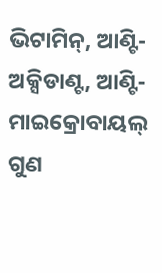ଭିଟାମିନ୍, ଆଣ୍ଟି-ଅକ୍ସିଡାଣ୍ଟ, ଆଣ୍ଟି-ମାଇକ୍ରୋବାୟଲ୍ ଗୁଣ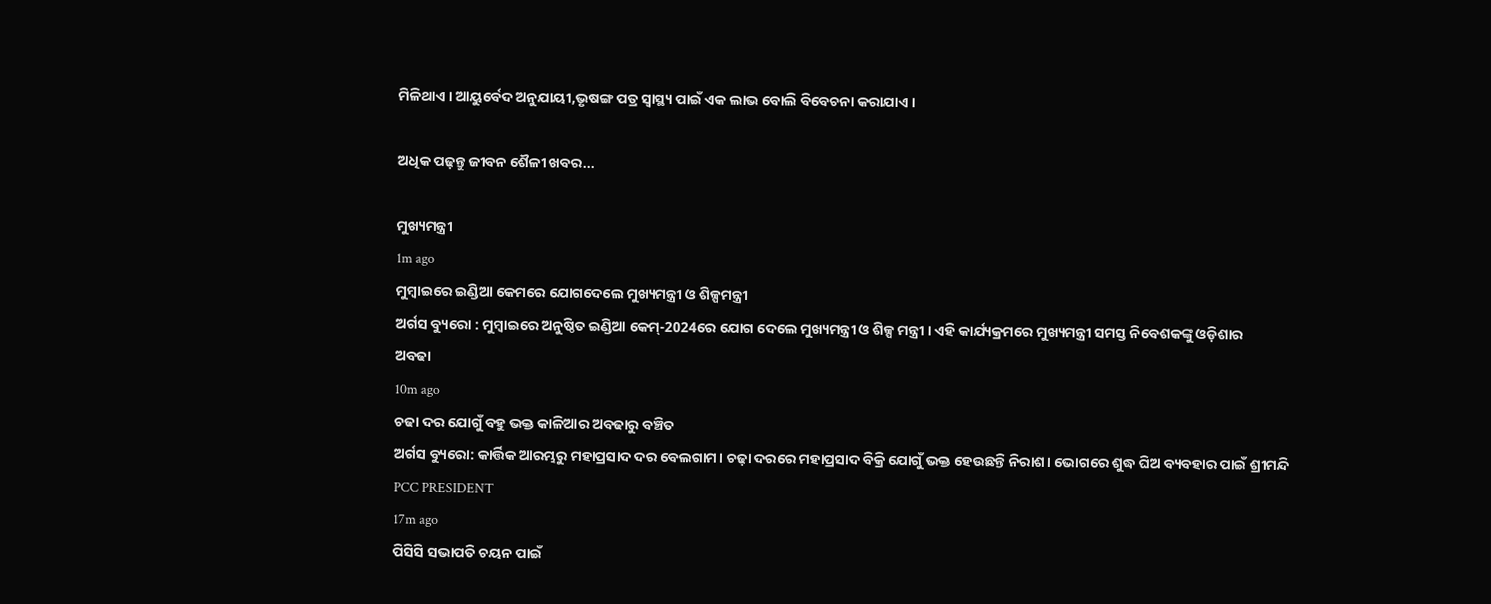ମିଳିଥାଏ । ଆୟୁର୍ବେଦ ଅନୁଯାୟୀ,ଭୃଷଙ୍ଗ ପତ୍ର ସ୍ୱାସ୍ଥ୍ୟ ପାଇଁ ଏକ ଲାଭ ବୋଲି ବିବେଚନା କରାଯାଏ ।

ଅଧିକ ପଢ଼ନ୍ତୁ ଜୀବନ ଶୈଳୀ ଖବର...

ମୁଖ୍ୟମନ୍ତ୍ରୀ
1m ago
ମୁମ୍ବାଇରେ ଇଣ୍ଡିଆ କେମରେ ଯୋଗଦେଲେ ମୁଖ୍ୟମନ୍ତ୍ରୀ ଓ ଶିଳ୍ପମନ୍ତ୍ରୀ
ଅର୍ଗସ ବ୍ୟୁରୋ : ମୁମ୍ବାଇରେ ଅନୁଷ୍ଠିତ ଇଣ୍ଡିଆ କେମ୍-2024ରେ ଯୋଗ ଦେଲେ ମୁଖ୍ୟମନ୍ତ୍ରୀ ଓ ଶିଳ୍ପ ମନ୍ତ୍ରୀ । ଏହି କାର୍ଯ୍ୟକ୍ରମରେ ମୁଖ୍ୟମନ୍ତ୍ରୀ ସମସ୍ତ ନିବେଶକଙ୍କୁ ଓଡ଼ିଶାର
ଅବଢା
10m ago
ଚଢା ଦର ଯୋଗୁଁ ବହୁ ଭକ୍ତ କାଳିଆର ଅବଢାରୁ ବଞ୍ଚିତ
ଅର୍ଗସ ବ୍ୟୁରୋ: କାର୍ତ୍ତିକ ଆରମ୍ଭରୁ ମହାପ୍ରସାଦ ଦର ବେଲଗାମ। ଚଢ଼ା ଦରରେ ମହାପ୍ରସାଦ ବିକ୍ରି ଯୋଗୁଁ ଭକ୍ତ ହେଉଛନ୍ତି ନିରାଶ। ଭୋଗରେ ଶୁଦ୍ଧ ଘିଅ ବ୍ୟବହାର ପାଇଁ ଶ୍ରୀମନ୍ଦି
PCC PRESIDENT
17m ago
ପିସିସି ସଭାପତି ଚୟନ ପାଇଁ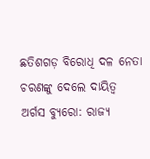ଛତିଶଗଡ଼ ବିରୋଧି ଦଳ ନେତା ଚରଣଙ୍କୁ ଦେଲେ ଦାୟିତ୍ଵ
ଅର୍ଗସ ବ୍ୟୁରୋ: ରାଜ୍ୟ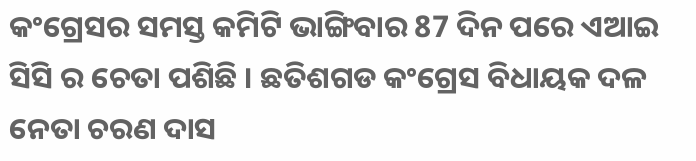କଂଗ୍ରେସର ସମସ୍ତ କମିଟି ଭାଙ୍ଗିବାର 87 ଦିନ ପରେ ଏଆଇ ସିସି ର ଚେତା ପଶିଛି । ଛତିଶଗଡ କଂଗ୍ରେସ ବିଧାୟକ ଦଳ ନେତା ଚରଣ ଦାସ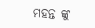ମହନ୍ତ ଙ୍କୁ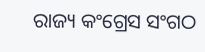ରାଜ୍ୟ କଂଗ୍ରେସ ସଂଗଠ